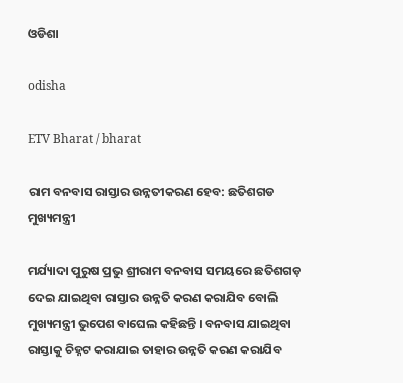ଓଡିଶା

odisha

ETV Bharat / bharat

ରାମ ବନବାସ ରାସ୍ତାର ଉନ୍ନତୀକରଣ ହେବ: ଛତିଶଗଡ ମୁଖ୍ୟମନ୍ତ୍ରୀ

ମର୍ଯ୍ୟାଦା ପୁରୁଷ ପ୍ରଭୁ ଶ୍ରୀରାମ ବନବାସ ସମୟରେ ଛତିଶଗଡ଼ ଦେଇ ଯାଇଥିବା ରାସ୍ତାର ଉନ୍ନତି କରଣ କରାଯିବ ବୋଲି ମୁଖ୍ୟମନ୍ତ୍ରୀ ଭୁପେଶ ବାଘେଲ କହିଛନ୍ତି । ବନବାସ ଯାଇଥିବା ରାସ୍ତାକୁ ଚିହ୍ନଟ କରାଯାଇ ତାହାର ଉନ୍ନତି କରଣ କରାଯିବ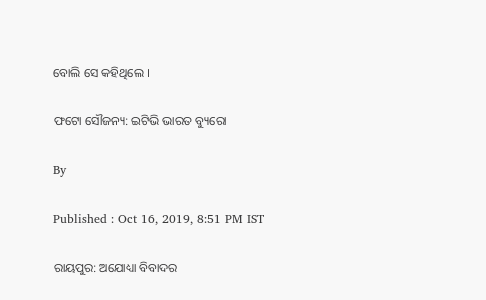ବୋଲି ସେ କହିଥିଲେ ।

ଫଟୋ ସୌଜନ୍ୟ: ଇଟିଭି ଭାରତ ବ୍ୟୁରୋ

By

Published : Oct 16, 2019, 8:51 PM IST

ରାୟପୁର: ଅଯୋଧ୍ୟା ବିବାଦର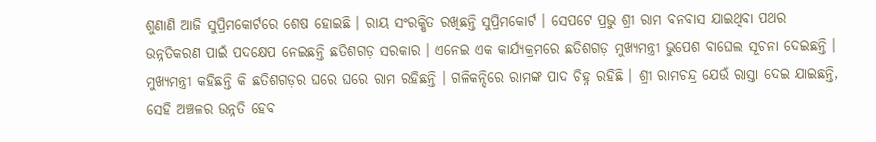ଶୁଣାଣି ଆଜି ସୁପ୍ରିମକୋର୍ଟରେ ଶେଷ ହୋଇଛି । ରାୟ ସଂରକ୍ଷିତ ରଖିଛନ୍ତି ସୁପ୍ରିମକୋର୍ଟ । ସେପଟେ ପ୍ରଭୁ ଶ୍ରୀ ରାମ ବନବାସ ଯାଇଥିବା ପଥର ଉନ୍ନତିକରଣ ପାଇଁ ପଦକ୍ଷେପ ନେଇଛନ୍ତି ଛତିଶଗଡ଼ ସରକାର । ଏନେଇ ଏକ କାର୍ଯ୍ୟକ୍ରମରେ ଛତିଶଗଡ଼ ମୁଖ୍ୟମନ୍ତ୍ରୀ ଭୁପେଶ ବାଘେଲ ସୂଚନା ଦେଇଛନ୍ତି । ମୁଖ୍ୟମନ୍ତ୍ରୀ କହିଛନ୍ତି କି ଛତିଶଗଡ଼ର ଘରେ ଘରେ ରାମ ରହିଛନ୍ତି । ଗଳିକନ୍ଦିରେ ରାମଙ୍କ ପାଦ ଚିହ୍ନ ରହିଛି । ଶ୍ରୀ ରାମଚନ୍ଦ୍ର ଯେଉଁ ରାସ୍ତା ଦେଇ ଯାଇଛନ୍ତି, ସେହି ଅଞ୍ଚଳର ଉନ୍ନତି ହେବ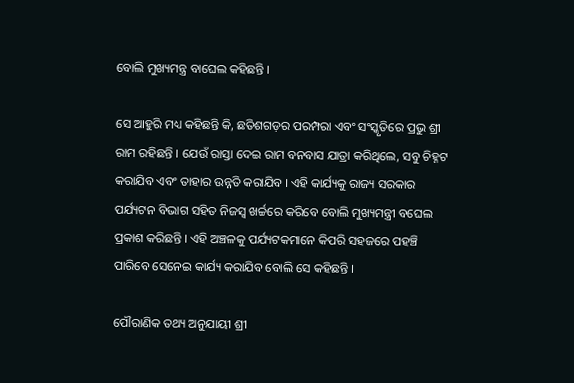ବୋଲି ମୁଖ୍ୟମନ୍ତ୍ର ବାଘେଲ କହିଛନ୍ତି ।

ସେ ଆହୁରି ମଧ୍ୟ କହିଛନ୍ତି କି, ଛତିଶଗଡ଼ର ପରମ୍ପରା ଏବଂ ସଂସ୍କୃତିରେ ପ୍ରଭୁ ଶ୍ରୀ ରାମ ରହିଛନ୍ତି । ଯେଉଁ ରାସ୍ତା ଦେଇ ରାମ ବନବାସ ଯାତ୍ରା କରିଥିଲେ, ସବୁ ଚିହ୍ନଟ କରାଯିବ ଏବଂ ତାହାର ଉନ୍ନତି କରାଯିବ । ଏହି କାର୍ଯ୍ୟକୁ ରାଜ୍ୟ ସରକାର ପର୍ଯ୍ୟଟନ ବିଭାଗ ସହିତ ନିଜସ୍ବ ଖର୍ଚ୍ଚରେ କରିବେ ବୋଲି ମୁଖ୍ୟମନ୍ତ୍ରୀ ବଘେଲ ପ୍ରକାଶ କରିଛନ୍ତି । ଏହି ଅଞ୍ଚଳକୁ ପର୍ଯ୍ୟଟକମାନେ କିପରି ସହଜରେ ପହଞ୍ଚି ପାରିବେ ସେନେଇ କାର୍ଯ୍ୟ କରାଯିବ ବୋଲି ସେ କହିଛନ୍ତି ।

ପୌରାଣିକ ତଥ୍ୟ ଅନୁଯାୟୀ ଶ୍ରୀ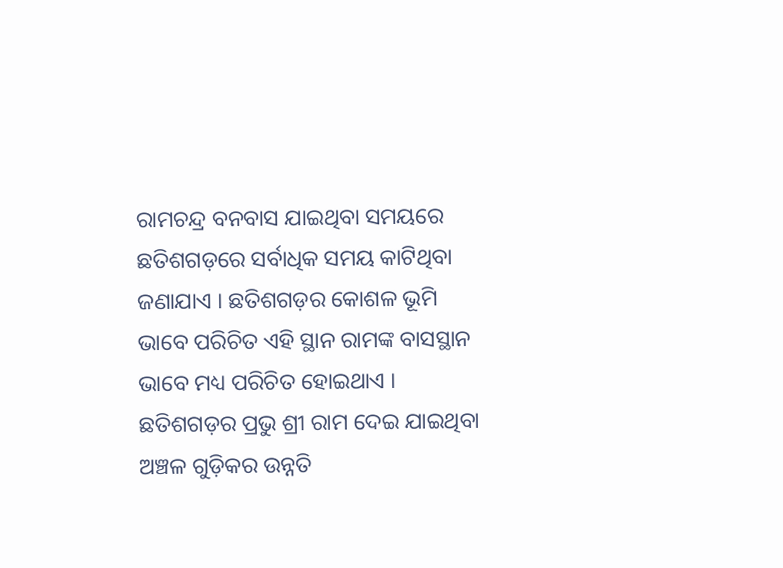ରାମଚନ୍ଦ୍ର ବନବାସ ଯାଇଥିବା ସମୟରେ ଛତିଶଗଡ଼ରେ ସର୍ବାଧିକ ସମୟ କାଟିଥିବା ଜଣାଯାଏ । ଛତିଶଗଡ଼ର କୋଶଳ ଭୂମି ଭାବେ ପରିଚିତ ଏହି ସ୍ଥାନ ରାମଙ୍କ ବାସସ୍ଥାନ ଭାବେ ମଧ୍ୟ ପରିଚିତ ହୋଇଥାଏ । ଛତିଶଗଡ଼ର ପ୍ରଭୁ ଶ୍ରୀ ରାମ ଦେଇ ଯାଇଥିବା ଅଞ୍ଚଳ ଗୁଡ଼ିକର ଉନ୍ନତି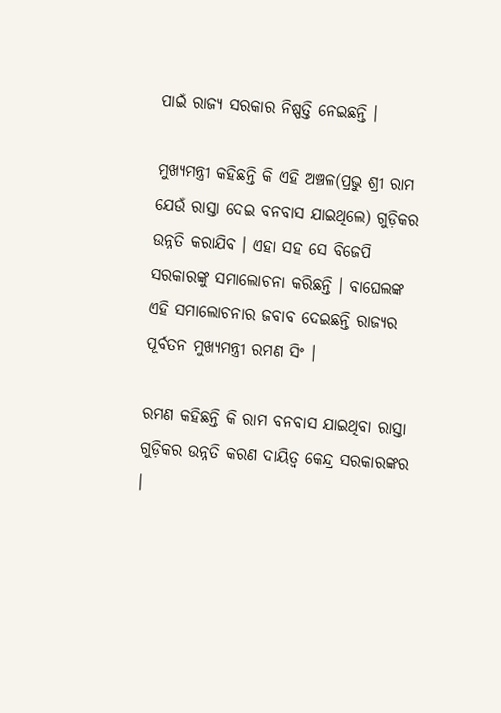ପାଇଁ ରାଜ୍ୟ ସରକାର ନିଷ୍ପତ୍ତି ନେଇଛନ୍ତି ।

ମୁଖ୍ୟମନ୍ତ୍ରୀ କହିଛନ୍ତି କି ଏହି ଅଞ୍ଚଳ(ପ୍ରଭୁ ଶ୍ରୀ ରାମ ଯେଉଁ ରାସ୍ତା ଦେଇ ବନବାସ ଯାଇଥିଲେ) ଗୁଡ଼ିକର ଉନ୍ନତି କରାଯିବ । ଏହା ସହ ସେ ବିଜେପି ସରକାରଙ୍କୁ ସମାଲୋଚନା କରିଛନ୍ତି । ବାଘେଲଙ୍କ ଏହି ସମାଲୋଚନାର ଜବାବ ଦେଇଛନ୍ତି ରାଜ୍ୟର ପୂର୍ବତନ ମୁଖ୍ୟମନ୍ତ୍ରୀ ରମଣ ସିଂ ।

ରମଣ କହିଛନ୍ତି କି ରାମ ବନବାସ ଯାଇଥିବା ରାସ୍ତା ଗୁଡ଼ିକର ଉନ୍ନତି କରଣ ଦାୟିତ୍ବ କେନ୍ଦ୍ର ସରକାରଙ୍କର ।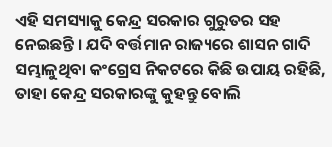ଏହି ସମସ୍ୟାକୁ କେନ୍ଦ୍ର ସରକାର ଗୁରୁତର ସହ ନେଇଛନ୍ତି । ଯଦି ବର୍ତ୍ତମାନ ରାଜ୍ୟରେ ଶାସନ ଗାଦି ସମ୍ଭାଳୁଥିବା କଂଗ୍ରେସ ନିକଟରେ କିଛି ଉପାୟ ରହିଛି, ତାହା କେନ୍ଦ୍ର ସରକାରଙ୍କୁ କୁହନ୍ତୁ ବୋଲି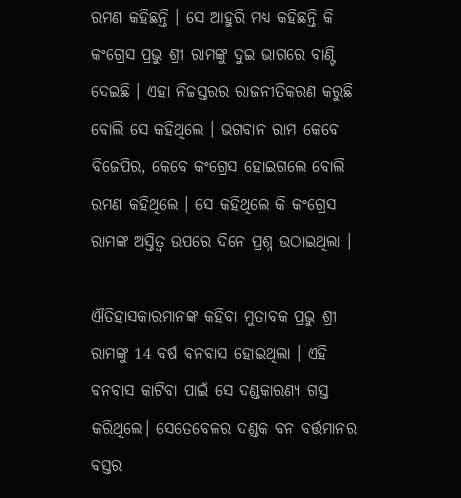ରମଣ କହିଛନ୍ତି । ସେ ଆହୁରି ମଧ୍ୟ କହିଛନ୍ତି କି କଂଗ୍ରେସ ପ୍ରଭୁ ଶ୍ରୀ ରାମଙ୍କୁ ଦୁଇ ଭାଗରେ ବାଣ୍ଟି ଦେଇଛି । ଏହା ନିଚ୍ଚସ୍ତରର ରାଜନୀତିକରଣ କରୁଛି ବୋଲି ସେ କହିଥିଲେ । ଭଗବାନ ରାମ କେବେ ବିଜେପିର, କେବେ କଂଗ୍ରେସ ହୋଇଗଲେ ବୋଲି ରମଣ କହିଥିଲେ । ସେ କହିଥିଲେ କି କଂଗ୍ରେସ ରାମଙ୍କ ଅସ୍ତିତ୍ବ ଉପରେ ଦିନେ ପ୍ରଶ୍ନ ଉଠାଇଥିଲା ।

ଐତିହାସକାରମାନଙ୍କ କହିବା ମୁତାବକ ପ୍ରଭୁ ଶ୍ରୀ ରାମଙ୍କୁ 14 ବର୍ଷ ବନବାସ ହୋଇଥିଲା । ଏହି ବନବାସ କାଟିବା ପାଇଁ ସେ ଦଣ୍ଡକାରଣ୍ୟ ଗସ୍ତ କରିଥିଲେ। ସେତେବେଳର ଦଣ୍ଡକ ବନ ବର୍ତ୍ତମାନର ବସ୍ତର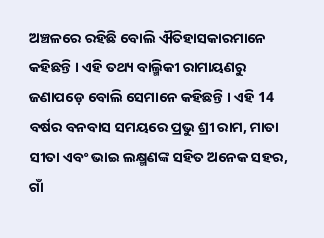ଅଞ୍ଚଳରେ ରହିଛି ବୋଲି ଐତିହାସକାରମାନେ କହିଛନ୍ତି । ଏହି ତଥ୍ୟ ବାଲ୍ମିକୀ ରାମାୟଣରୁ ଜଣାପଡ଼େ ବୋଲି ସେମାନେ କହିଛନ୍ତି । ଏହି 14 ବର୍ଷର ବନବାସ ସମୟରେ ପ୍ରଭୁ ଶ୍ରୀ ରାମ, ମାତା ସୀତା ଏବଂ ଭାଇ ଲକ୍ଷ୍ମଣଙ୍କ ସହିତ ଅନେକ ସହର, ଗାଁ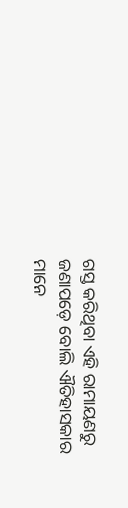ଗସ୍ତ କରିଥିବା ଏହି ରାମାୟଣରୁ ଜଣାପଡ଼େ ବୋଲି ଐତିହାସକାର ମାନେ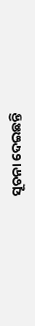ସୂଚନା ଦେଇଛନ୍ତି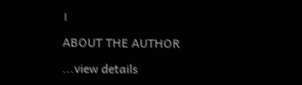।

ABOUT THE AUTHOR

...view details